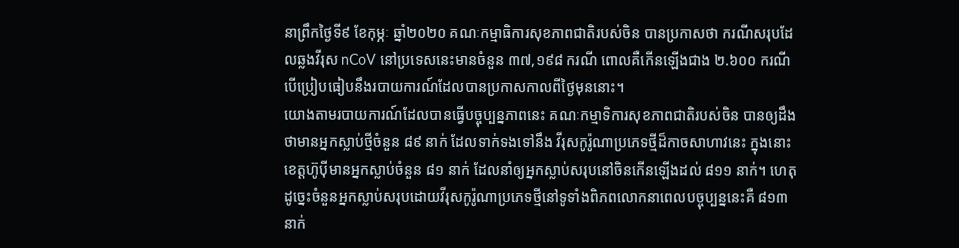នាព្រឹកថ្ងៃទី៩ ខែកុម្ភៈ ឆ្នាំ២០២០ គណៈកម្មាធិការសុខភាពជាតិរបស់ចិន បានប្រកាសថា ករណីសរុបដែលឆ្លងវីរុស nCoV នៅប្រទេសនេះមានចំនួន ៣៧,១៩៨ ករណី ពោលគឺកើនឡើងជាង ២.៦០០ ករណី បើប្រៀបធៀបនឹងរបាយការណ៍ដែលបានប្រកាសកាលពីថ្ងៃមុននោះ។
យោងតាមរបាយការណ៍ដែលបានធ្វើបច្ចុប្បន្នភាពនេះ គណៈកម្មាទិការសុខភាពជាតិរបស់ចិន បានឲ្យដឹងថាមានអ្នកស្លាប់ថ្មីចំនួន ៨៩ នាក់ ដែលទាក់ទងទៅនឹង វីរុសកូរ៉ូណាប្រភេទថ្មីដ៏កាចសាហាវនេះ ក្នុងនោះខេត្តហ៊ូប៉ីមានអ្នកស្លាប់ចំនួន ៨១ នាក់ ដែលនាំឲ្យអ្នកស្លាប់សរុបនៅចិនកើនឡើងដល់ ៨១១ នាក់។ ហេតុដូច្នេះចំនួនអ្នកស្លាប់សរុបដោយវីរុសកូរ៉ូណាប្រភេទថ្មីនៅទូទាំងពិភពលោកនាពេលបច្ចុប្បន្ននេះគឺ ៨១៣ នាក់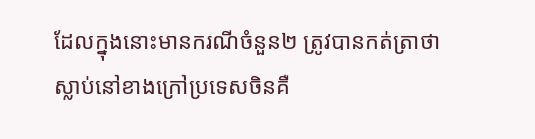ដែលក្នុងនោះមានករណីចំនួន២ ត្រូវបានកត់ត្រាថា ស្លាប់នៅខាងក្រៅប្រទេសចិនគឺ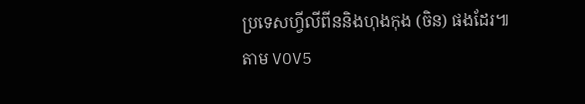ប្រទេសហ្វីលីពីននិងហុងកុង (ចិន) ផងដែរ៕
តាម VOV5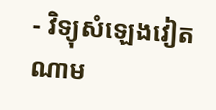- វិទ្យុសំឡេងវៀតណាម